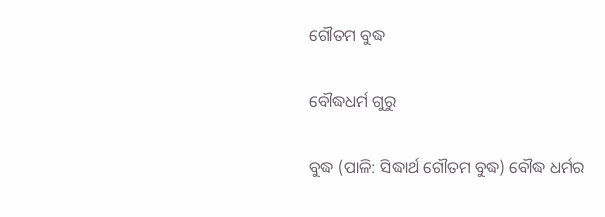ଗୌତମ ବୁଦ୍ଧ

ବୌଦ୍ଧଧର୍ମ ଗୁରୁ

ବୁଦ୍ଧ (ପାଳି: ସିଦ୍ଧାର୍ଥ ଗୌତମ ବୁଦ୍ଧ) ବୌଦ୍ଧ ଧର୍ମର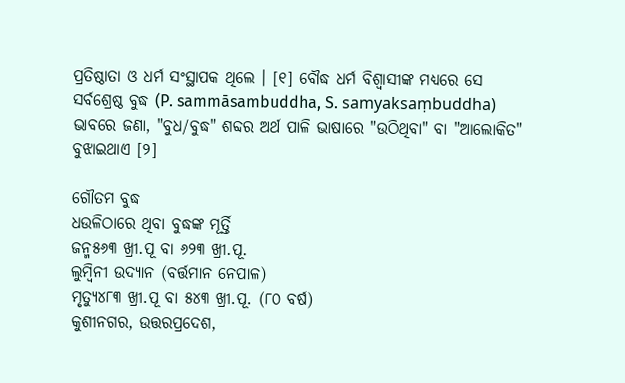ପ୍ରତିଷ୍ଠାତା ଓ ଧର୍ମ ସଂସ୍ଥାପକ ଥିଲେ । [୧] ବୌଦ୍ଧ ଧର୍ମ ବିଶ୍ୱାସୀଙ୍କ ମଧ୍ୟରେ ସେ ସର୍ବଶ୍ରେଷ୍ଠ ବୁଦ୍ଧ (P. sammāsambuddha, S. samyaksaṃbuddha) ଭାବରେ ଜଣା, "ବୁଧ/ବୁଦ୍ଧ" ଶବ୍ଦର ଅର୍ଥ ପାଳି ଭାଷାରେ "ଉଠିଥିବା" ବା "ଆଲୋକିତ" ବୁଝାଇଥାଏ [୨]

ଗୌତମ ବୁଦ୍ଧ
ଧଉଳିଠାରେ ଥିବା ବୁଦ୍ଧଙ୍କ ମୂର୍ତ୍ତି
ଜନ୍ମ୫୬୩ ଖ୍ରୀ.ପୂ ବା ୬୨୩ ଖ୍ରୀ.ପୂ.
ଲୁମ୍ବିନୀ ଉଦ୍ୟାନ (ବର୍ତ୍ତମାନ ନେପାଳ)
ମୃତ୍ୟୁ୪୮୩ ଖ୍ରୀ.ପୂ ବା ୫୪୩ ଖ୍ରୀ.ପୂ. (୮୦ ବର୍ଷ)
କୁଶୀନଗର, ଉତ୍ତରପ୍ରଦେଶ,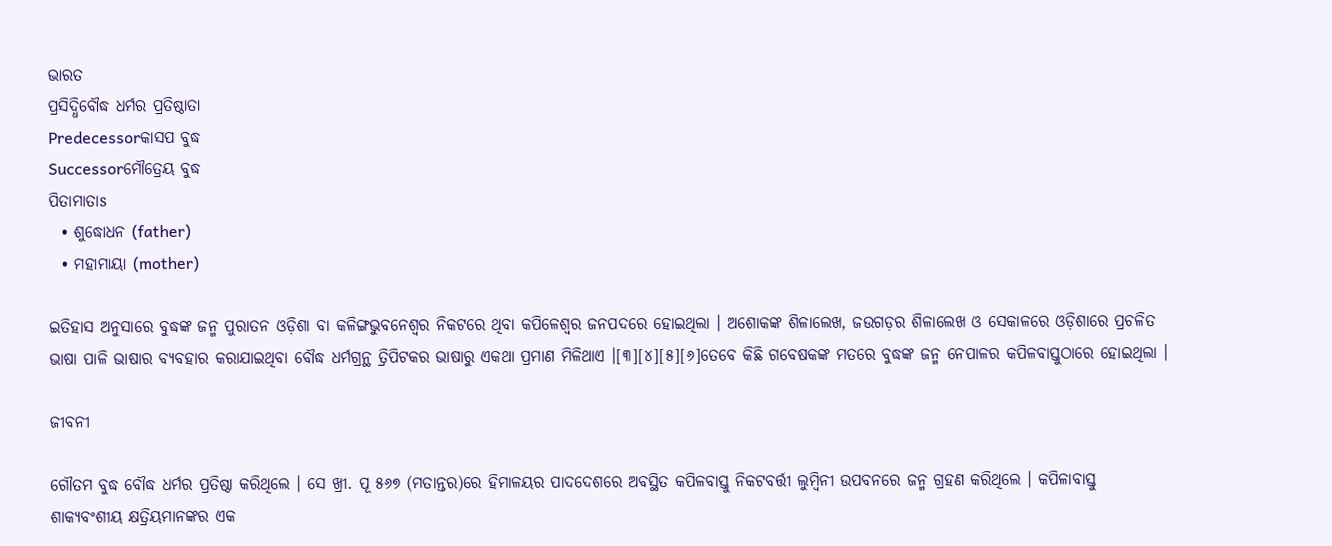ଭାରତ
ପ୍ରସିଦ୍ଧିବୌଦ୍ଧ ଧର୍ମର ପ୍ରତିଷ୍ଠାତା
Predecessorକାସପ ବୁଦ୍ଧ
Successorମୌତ୍ରେୟ ବୁଦ୍ଧ
ପିତାମାତାs
  • ଶୁଦ୍ଧୋଧନ (father)
  • ମହାମାୟା (mother)

ଇତିହାସ ଅନୁସାରେ ବୁଦ୍ଧଙ୍କ ଜନ୍ମ ପୁରାତନ ଓଡ଼ିଶା ବା କଳିଙ୍ଗଭୁବନେଶ୍ୱର ନିକଟରେ ଥିବା କପିଳେଶ୍ୱର ଜନପଦରେ ହୋଇଥିଲା । ଅଶୋକଙ୍କ ଶିଳାଲେଖ, ଜଉଗଡ଼ର ଶିଳାଲେଖ ଓ ସେକାଳରେ ଓଡ଼ିଶାରେ ପ୍ରଚଳିତ ଭାଷା ପାଳି ଭାଷାର ବ୍ୟବହାର କରାଯାଇଥିବା ବୌଦ୍ଧ ଧର୍ମଗ୍ରନ୍ଥ ତ୍ରିପିଟକର ଭାଷାରୁ ଏକଥା ପ୍ରମାଣ ମିଳିଥାଏ ।[୩][୪][୫][୬]ତେବେ କିଛି ଗବେଷକଙ୍କ ମତରେ ବୁଦ୍ଧଙ୍କ ଜନ୍ମ ନେପାଳର କପିଳବାସ୍ତୁଠାରେ ହୋଇଥିଲା ।

ଜୀବନୀ

ଗୌତମ ବୁଦ୍ଧ ବୌଦ୍ଧ ଧର୍ମର ପ୍ରତିଷ୍ଠା କରିଥିଲେ । ସେ ଖ୍ରୀ. ପୂ ୫୬୭ (ମତାନ୍ତର)ରେ ହିମାଳୟର ପାଦଦେଶରେ ଅବସ୍ଥିତ କପିଳବାସ୍ତୁ ନିକଟବର୍ତ୍ତୀ ଲୁମ୍ବିନୀ ଉପବନରେ ଜନ୍ମ ଗ୍ରହଣ କରିଥିଲେ । କପିଳାବାସ୍ତୁ ଶାକ୍ୟବଂଶୀୟ କ୍ଷତ୍ରିୟମାନଙ୍କର ଏକ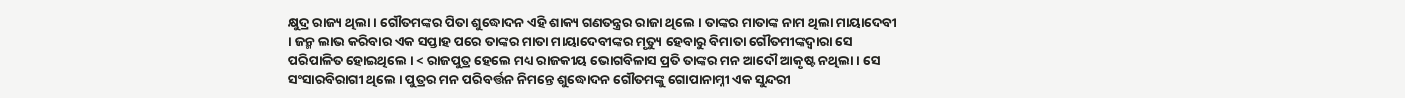କ୍ଷୁଦ୍ର ରାଜ୍ୟ ଥିଲା । ଗୌତମଙ୍କର ପିତା ଶୁଦ୍ଧୋଦନ ଏହି ଶାକ୍ୟ ଗଣତନ୍ତ୍ରର ରାଜା ଥିଲେ । ତାଙ୍କର ମାତାଙ୍କ ନାମ ଥିଲା ମାୟାଦେବୀ । ଜନ୍ମ ଲାଭ କରିବାର ଏକ ସପ୍ତାହ ପରେ ତାଙ୍କର ମାତା ମାୟାଦେବୀଙ୍କର ମୃତ୍ୟୁ ହେବାରୁ ବିମାତା ଗୌତମୀଙ୍କଦ୍ୱାରା ସେ ପରିପାଳିତ ହୋଇଥିଲେ । < ରାଜପୁତ୍ର ହେଲେ ମଧ୍ୟ ରାଜକୀୟ ଭୋଗବିଳାସ ପ୍ରତି ତାଙ୍କର ମନ ଆଦୌ ଆକୃଷ୍ଟ ନଥିଲା । ସେ ସଂସାରବିରାଗୀ ଥିଲେ । ପୁତ୍ରର ମନ ପରିବର୍ତ୍ତନ ନିମନ୍ତେ ଶୁଦ୍ଧୋଦନ ଗୌତମଙ୍କୁ ଗୋପାନାମ୍ନୀ ଏକ ସୁନ୍ଦରୀ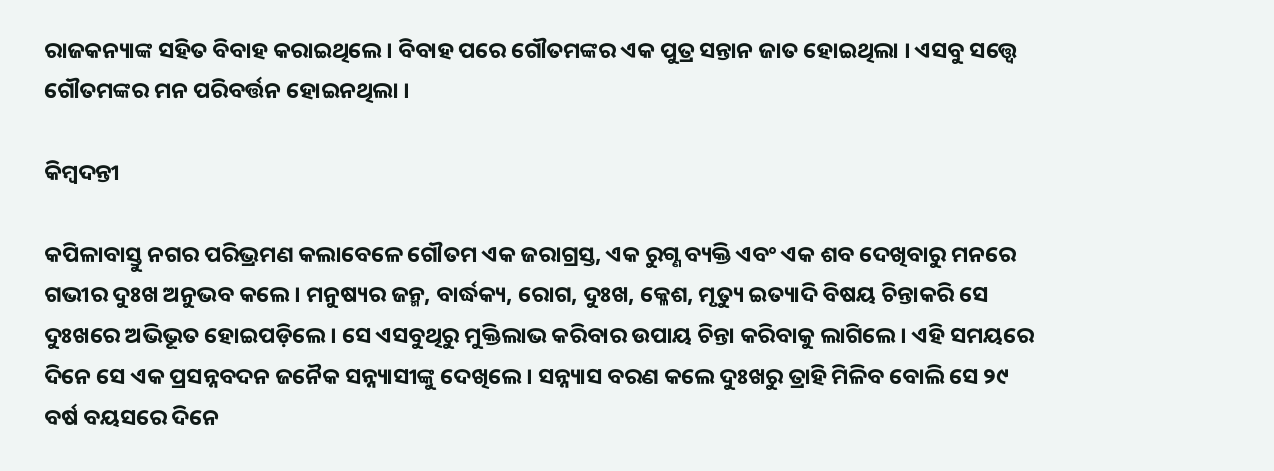ରାଜକନ୍ୟାଙ୍କ ସହିତ ବିବାହ କରାଇଥିଲେ । ବିବାହ ପରେ ଗୌତମଙ୍କର ଏକ ପୁତ୍ର ସନ୍ତାନ ଜାତ ହୋଇଥିଲା । ଏସବୁ ସତ୍ତ୍ୱେ ଗୌତମଙ୍କର ମନ ପରିବର୍ତ୍ତନ ହୋଇନଥିଲା ।

କିମ୍ବଦନ୍ତୀ

କପିଳାବାସ୍ତୁ ନଗର ପରିଭ୍ରମଣ କଲାବେଳେ ଗୌତମ ଏକ ଜରାଗ୍ରସ୍ତ, ଏକ ରୁଗ୍ଣ ବ୍ୟକ୍ତି ଏବଂ ଏକ ଶବ ଦେଖିବାରୁ ମନରେ ଗଭୀର ଦୁଃଖ ଅନୁଭବ କଲେ । ମନୁଷ୍ୟର ଜନ୍ମ, ବାର୍ଦ୍ଧକ୍ୟ, ରୋଗ, ଦୁଃଖ, କ୍ଳେଶ, ମୃତ୍ୟୁ ଇତ୍ୟାଦି ବିଷୟ ଚିନ୍ତାକରି ସେ ଦୁଃଖରେ ଅଭିଭୂତ ହୋଇପଡ଼ିଲେ । ସେ ଏସବୁଥିରୁ ମୁକ୍ତିଲାଭ କରିବାର ଉପାୟ ଚିନ୍ତା କରିବାକୁ ଲାଗିଲେ । ଏହି ସମୟରେ ଦିନେ ସେ ଏକ ପ୍ରସନ୍ନବଦନ ଜନୈକ ସନ୍ନ୍ୟାସୀଙ୍କୁ ଦେଖିଲେ । ସନ୍ନ୍ୟାସ ବରଣ କଲେ ଦୁଃଖରୁ ତ୍ରାହି ମିଳିବ ବୋଲି ସେ ୨୯ ବର୍ଷ ବୟସରେ ଦିନେ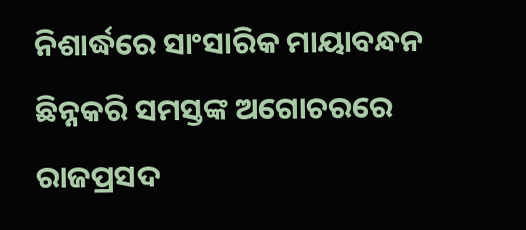ନିଶାର୍ଦ୍ଧରେ ସାଂସାରିକ ମାୟାବନ୍ଧନ ଛିନ୍ନକରି ସମସ୍ତଙ୍କ ଅଗୋଚରରେ ରାଜପ୍ରସଦ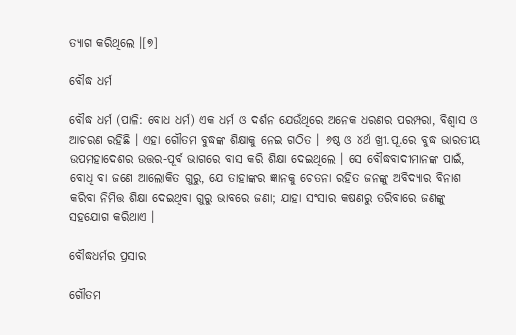ତ୍ୟାଗ କରିଥିଲେ ।[୭]

ବୌଦ୍ଧ ଧର୍ମ

ବୌଦ୍ଧ ଧର୍ମ (ପାଳି: ବୋଧ ଧର୍ମ) ଏକ ଧର୍ମ ଓ ଦର୍ଶନ ଯେଉଁଥିରେ ଅନେକ ଧରଣର ପରମ୍ପରା, ବିଶ୍ୱାସ ଓ ଆଚରଣ ରହିଛି । ଏହା ଗୌତମ ବୁଦ୍ଧଙ୍କ ଶିକ୍ଷାକୁ ନେଇ ଗଠିତ । ୬ଷ୍ଠ ଓ ୪ର୍ଥ ଖ୍ରୀ.ପୂ.ରେ ବୁଦ୍ଧ ଭାରତୀୟ ଉପମହାଦେଶର ଉତ୍ତର-ପୂର୍ବ ଭାଗରେ ବାସ କରି ଶିକ୍ଷା ଦେଇଥିଲେ । ସେ ବୌଦ୍ଧବାଦୀମାନଙ୍କ ପାଇଁ, ବୋଧି ବା ଜଣେ ଆଲୋକିତ ଗୁରୁ, ଯେ ତାହାଙ୍କର ଜ୍ଞାନକୁ ଚେତନା ରହିତ ଜନଙ୍କୁ ଅବିଦ୍ୟାର ବିନାଶ କରିବା ନିମିତ୍ତ ଶିକ୍ଷା ଦେଇଥିବା ଗୁରୁ ଭାବରେ ଜଣା; ଯାହା ସଂସାର କଷଣରୁ ତରିବାରେ ଜଣଙ୍କୁ ସହଯୋଗ କରିଥାଏ ।

ବୌଦ୍ଧଧର୍ମର ପ୍ରସାର

ଗୌତମ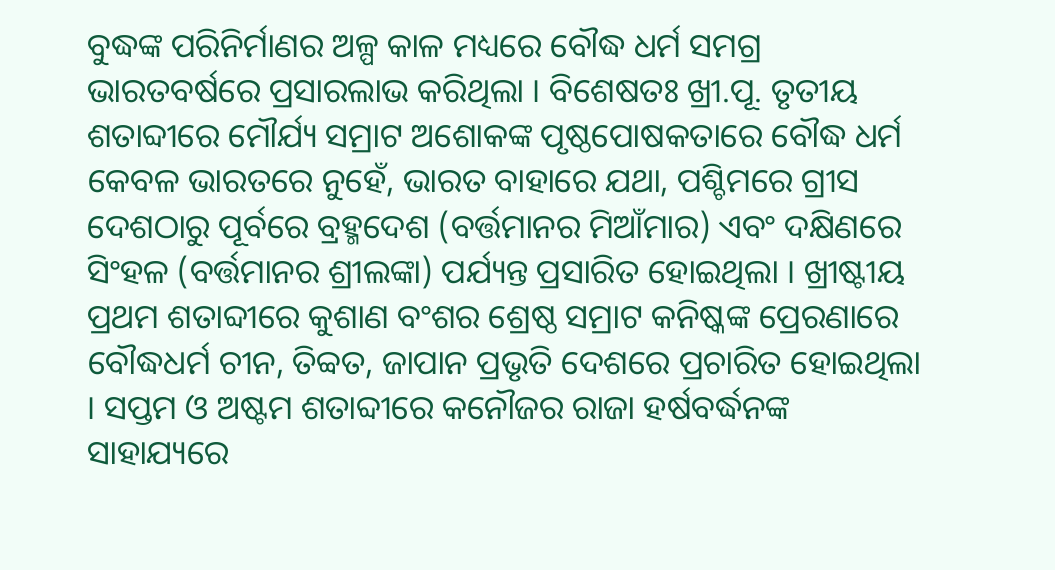ବୁଦ୍ଧଙ୍କ ପରିନିର୍ମାଣର ଅଳ୍ପ କାଳ ମଧ୍ୟରେ ବୌଦ୍ଧ ଧର୍ମ ସମଗ୍ର ଭାରତବର୍ଷରେ ପ୍ରସାରଲାଭ କରିଥିଲା । ବିଶେଷତଃ ଖ୍ରୀ.ପୂ. ତୃତୀୟ ଶତାବ୍ଦୀରେ ମୌର୍ଯ୍ୟ ସମ୍ରାଟ ଅଶୋକଙ୍କ ପୃଷ୍ଠପୋଷକତାରେ ବୌଦ୍ଧ ଧର୍ମ କେବଳ ଭାରତରେ ନୁହେଁ, ଭାରତ ବାହାରେ ଯଥା, ପଶ୍ଚିମରେ ଗ୍ରୀସ ଦେଶଠାରୁ ପୂର୍ବରେ ବ୍ରହ୍ମଦେଶ (ବର୍ତ୍ତମାନର ମିଆଁମାର) ଏବଂ ଦକ୍ଷିଣରେ ସିଂହଳ (ବର୍ତ୍ତମାନର ଶ୍ରୀଲଙ୍କା) ପର୍ଯ୍ୟନ୍ତ ପ୍ରସାରିତ ହୋଇଥିଲା । ଖ୍ରୀଷ୍ଟୀୟ ପ୍ରଥମ ଶତାବ୍ଦୀରେ କୁଶାଣ ବଂଶର ଶ୍ରେଷ୍ଠ ସମ୍ରାଟ କନିଷ୍କଙ୍କ ପ୍ରେରଣାରେ ବୌଦ୍ଧଧର୍ମ ଚୀନ, ତିବ୍ୱତ, ଜାପାନ ପ୍ରଭୃତି ଦେଶରେ ପ୍ରଚାରିତ ହୋଇଥିଲା । ସପ୍ତମ ଓ ଅଷ୍ଟମ ଶତାବ୍ଦୀରେ କନୌଜର ରାଜା ହର୍ଷବର୍ଦ୍ଧନଙ୍କ ସାହାଯ୍ୟରେ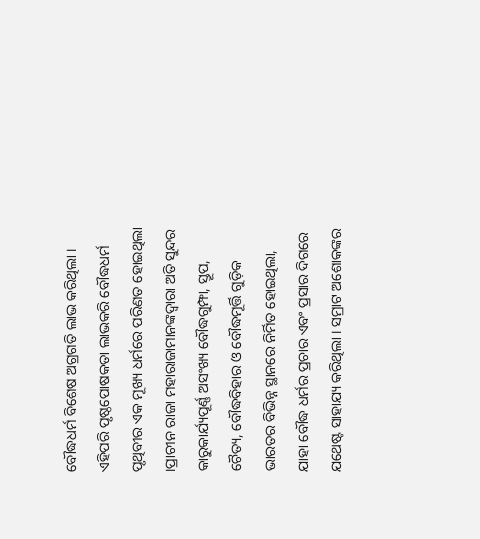ବୌଦ୍ଧଧର୍ମ ବିଶେଷ ଅଗ୍ରଗତି ଲାଭ କରିଥିଲା । ଏହିପରି ପୃଷ୍ଠପୋଷକତା ଲାଭକରି ବୌଦ୍ଧଧର୍ମ ପୃଥିବୀର ଏକ ମୂଖ୍ୟ ଧର୍ମରେ ପରିଣତ ହୋଇଥିଲା ।ପ୍ରାଚୀନ ରାଜା ମହାରାଜାମାନଙ୍କଦ୍ୱାରା ଅତି ସୁନ୍ଦର କାରୁକାର୍ଯ୍ୟପୂର୍ଣ୍ଣ ଅସଂଖ୍ୟ ବୌଦ୍ଧଗୁମ୍ଫା, ସ୍ତୂପ, ଚୈତ୍ୟ, ବୌଦ୍ଧବିହାର ଓ ବୌଦ୍ଧମୂର୍ତ୍ତି ଗୁଡ଼ିକ ଭାରତର ବିଭିନ୍ନ ସ୍ଥାନରେ ନିର୍ମିତ ହୋଇଥିଲା, ଯାହା ବୌଦ୍ଧ ଧର୍ମର ପ୍ରଚାର ଏବଂ ପ୍ରସାର ଦିଗରେ ଯଥେଷ୍ଟ ସାହାଯ୍ୟ କରିଥିଲା । ସମ୍ରାଟ ଅଶୋକଙ୍କର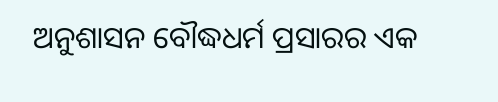ଅନୁଶାସନ ବୌଦ୍ଧଧର୍ମ ପ୍ରସାରର ଏକ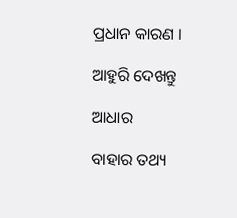ପ୍ରଧାନ କାରଣ ।

ଆହୁରି ଦେଖନ୍ତୁ

ଆଧାର

ବାହାର ତଥ୍ୟ